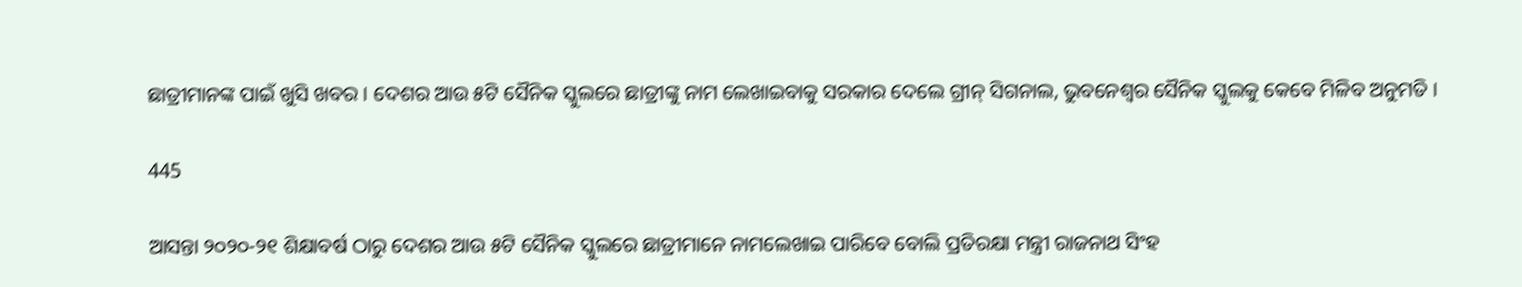ଛାତ୍ରୀମାନଙ୍କ ପାଇଁ ଖୁସି ଖବର । ଦେଶର ଆଉ ୫ଟି ସୈନିକ ସ୍କୁଲରେ ଛାତ୍ରୀଙ୍କୁ ନାମ ଲେଖାଇବାକୁ ସରକାର ଦେଲେ ଗ୍ରୀନ୍ ସିଗନାଲ, ଭୁବନେଶ୍ୱର ସୈନିକ ସ୍କୁଲକୁ କେବେ ମିଳିବ ଅନୁମତି ।

445

ଆସନ୍ତା ୨୦୨୦-୨୧ ଶିକ୍ଷାବର୍ଷ ଠାରୁ ଦେଶର ଆଉ ୫ଟି ସୈନିକ ସ୍କୁଲରେ ଛାତ୍ରୀମାନେ ନାମଲେଖାଇ ପାରିବେ ବୋଲି ପ୍ରତିରକ୍ଷା ମନ୍ତ୍ରୀ ରାଜନାଥ ସିଂହ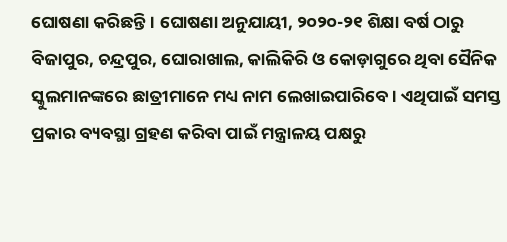ଘୋଷଣା କରିଛନ୍ତି। ଘୋଷଣା ଅନୁଯାୟୀ, ୨୦୨୦-୨୧ ଶିକ୍ଷା ବର୍ଷ ଠାରୁ ବିଜାପୁର, ଚନ୍ଦ୍ରପୁର, ଘୋରାଖାଲ, କାଲିକିରି ଓ କୋଡ଼ାଗୁରେ ଥିବା ସୈନିକ ସ୍କୁଲମାନଙ୍କରେ ଛାତ୍ରୀମାନେ ମଧ୍ୟ ନାମ ଲେଖାଇପାରିବେ। ଏଥିପାଇଁ ସମସ୍ତ ପ୍ରକାର ବ୍ୟବସ୍ଥା ଗ୍ରହଣ କରିବା ପାଇଁ ମନ୍ତ୍ରାଳୟ ପକ୍ଷରୁ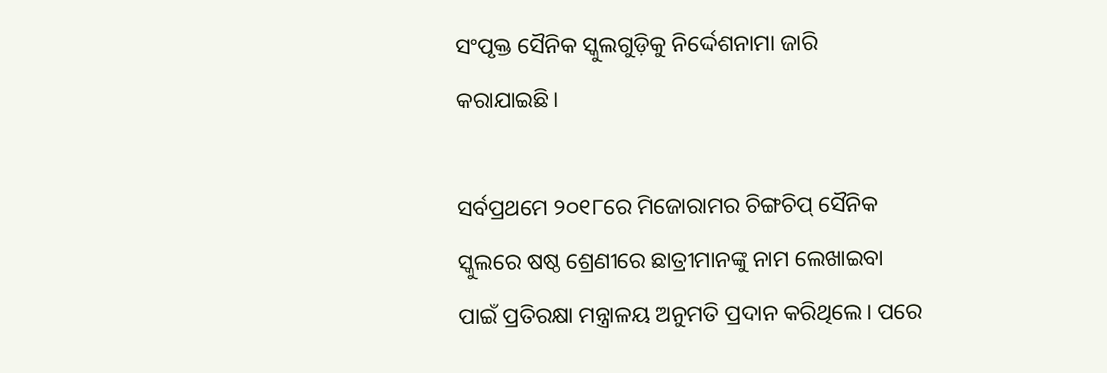ସଂପୃକ୍ତ ସୈନିକ ସ୍କୁଲଗୁଡ଼ିକୁ ନିର୍ଦ୍ଦେଶନାମା ଜାରି କରାଯାଇଛି।

ସର୍ବପ୍ରଥମେ ୨୦୧୮ରେ ମିଜୋରାମର ଚିଙ୍ଗଚିପ୍‌ ସୈନିକ ସ୍କୁଲରେ ଷଷ୍ଠ ଶ୍ରେଣୀରେ ଛାତ୍ରୀମାନଙ୍କୁ ନାମ ଲେଖାଇବା ପାଇଁ ପ୍ରତିରକ୍ଷା ମନ୍ତ୍ରାଳୟ ଅନୁମତି ପ୍ରଦାନ କରିଥିଲେ। ପରେ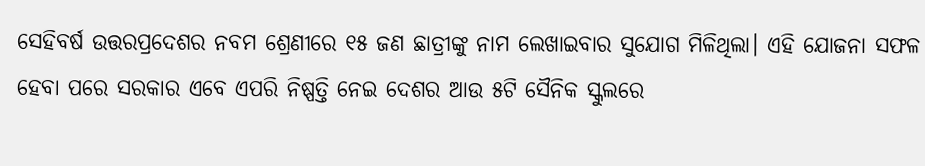ସେହିବର୍ଷ ଉତ୍ତରପ୍ରଦେଶର ନବମ ଶ୍ରେଣୀରେ ୧୫ ଜଣ ଛାତ୍ରୀଙ୍କୁ ନାମ ଲେଖାଇବାର ସୁଯୋଗ ମିଳିଥିଲା। ଏହି ଯୋଜନା ସଫଳ ହେବା ପରେ ସରକାର ଏବେ ଏପରି ନିଷ୍ପତ୍ତି ନେଇ ଦେଶର ଆଉ ୫ଟି ସୈନିକ ସ୍କୁଲରେ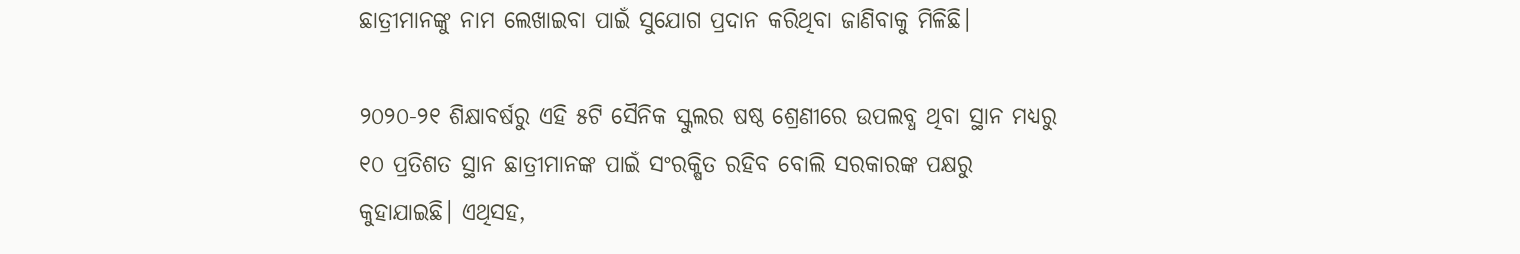ଛାତ୍ରୀମାନଙ୍କୁ ନାମ ଲେଖାଇବା ପାଇଁ ସୁଯୋଗ ପ୍ରଦାନ କରିଥିବା ଜାଣିବାକୁ ମିଳିଛି।

୨୦୨୦-୨୧ ଶିକ୍ଷାବର୍ଷରୁ ଏହି ୫ଟି ସୈନିକ ସ୍କୁଲର ଷଷ୍ଠ ଶ୍ରେଣୀରେ ଉପଲବ୍ଧ ଥିବା ସ୍ଥା‌ନ ମଧ୍ୟରୁ ୧୦ ପ୍ରତିଶତ ସ୍ଥାନ ଛାତ୍ରୀମାନଙ୍କ ପାଇଁ ସଂରକ୍ଷିତ ରହିବ ବୋଲି ସରକାରଙ୍କ ପକ୍ଷରୁ କୁହାଯାଇଛି। ଏଥିସହ,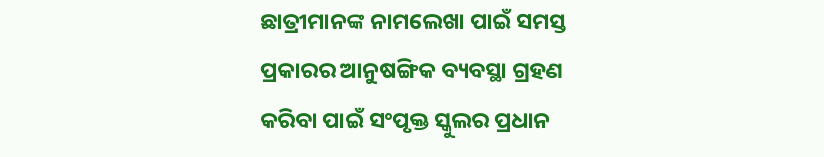ଛାତ୍ରୀମାନଙ୍କ ନାମଲେଖା ପାଇଁ ସମସ୍ତ ପ୍ରକାରର ଆନୁଷଙ୍ଗିକ ବ୍ୟବସ୍ଥା ଗ୍ରହଣ କରିବା ପାଇଁ ସଂପୃକ୍ତ ସ୍କୁଲର ପ୍ରଧାନ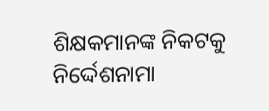ଶିକ୍ଷକମାନଙ୍କ ନିକଟକୁ ନିର୍ଦ୍ଦେଶନାମା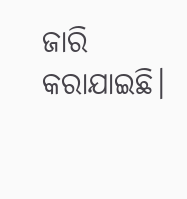ଜାରି କରାଯାଇଛି।